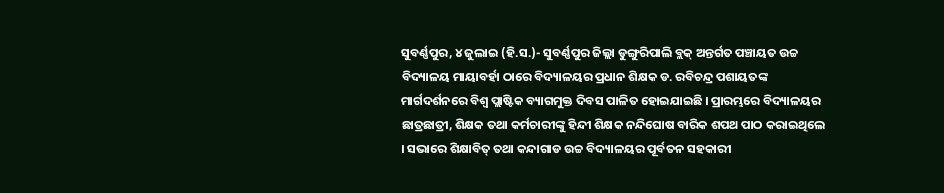ସୁବର୍ଣ୍ଣପୁର, ୪ ଜୁଲାଇ (ହି.ସ.)- ସୁବର୍ଣ୍ଣପୁର ଜିଲ୍ଲା ଡୁଙ୍ଗୁରିପାଲି ବ୍ଲକ୍ ଅନ୍ତର୍ଗତ ପଞ୍ଚାୟତ ଉଚ୍ଚ ବିଦ୍ୟାଳୟ ମାୟାବର୍ହା ଠାରେ ବିଦ୍ୟାଳୟର ପ୍ରଧାନ ଶିକ୍ଷକ ଡ. ରବିଚନ୍ଦ୍ର ପଶାୟତଙ୍କ ମାର୍ଗଦର୍ଶନରେ ବିଶ୍ଵ ପ୍ଲାଷ୍ଟିକ ବ୍ୟାଗମୁକ୍ତ ଦିବସ ପାଳିତ ହୋଇଯାଇଛି । ପ୍ରାରମ୍ଭରେ ବିଦ୍ୟାଳୟର ଛାତ୍ରଛାତ୍ରୀ, ଶିକ୍ଷକ ତଥା କର୍ମଚାରୀଙ୍କୁ ହିନ୍ଦୀ ଶିକ୍ଷକ ନନ୍ଦିଘୋଷ ବାରିକ ଶପଥ ପାଠ କରାଇଥିଲେ । ସଭାରେ ଶିକ୍ଷାବିତ୍ ତଥା କନ୍ଦାଗାଡ ଉଚ୍ଚ ବିଦ୍ୟାଳୟର ପୂର୍ବତନ ସହକାରୀ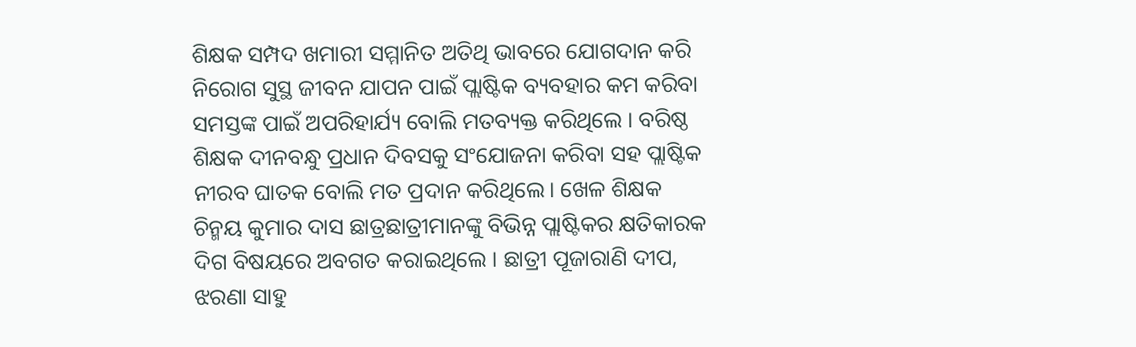ଶିକ୍ଷକ ସମ୍ପଦ ଖମାରୀ ସମ୍ମାନିତ ଅତିଥି ଭାବରେ ଯୋଗଦାନ କରି ନିରୋଗ ସୁସ୍ଥ ଜୀବନ ଯାପନ ପାଇଁ ପ୍ଲାଷ୍ଟିକ ବ୍ୟବହାର କମ କରିବା ସମସ୍ତଙ୍କ ପାଇଁ ଅପରିହାର୍ଯ୍ୟ ବୋଲି ମତବ୍ୟକ୍ତ କରିଥିଲେ । ବରିଷ୍ଠ ଶିକ୍ଷକ ଦୀନବନ୍ଧୁ ପ୍ରଧାନ ଦିବସକୁ ସଂଯୋଜନା କରିବା ସହ ପ୍ଲାଷ୍ଟିକ ନୀରବ ଘାତକ ବୋଲି ମତ ପ୍ରଦାନ କରିଥିଲେ। ଖେଳ ଶିକ୍ଷକ ଚିନ୍ମୟ କୁମାର ଦାସ ଛାତ୍ରଛାତ୍ରୀମାନଙ୍କୁ ବିଭିନ୍ନ ପ୍ଲାଷ୍ଟିକର କ୍ଷତିକାରକ ଦିଗ ବିଷୟରେ ଅବଗତ କରାଇଥିଲେ । ଛାତ୍ରୀ ପୂଜାରାଣି ଦୀପ, ଝରଣା ସାହୁ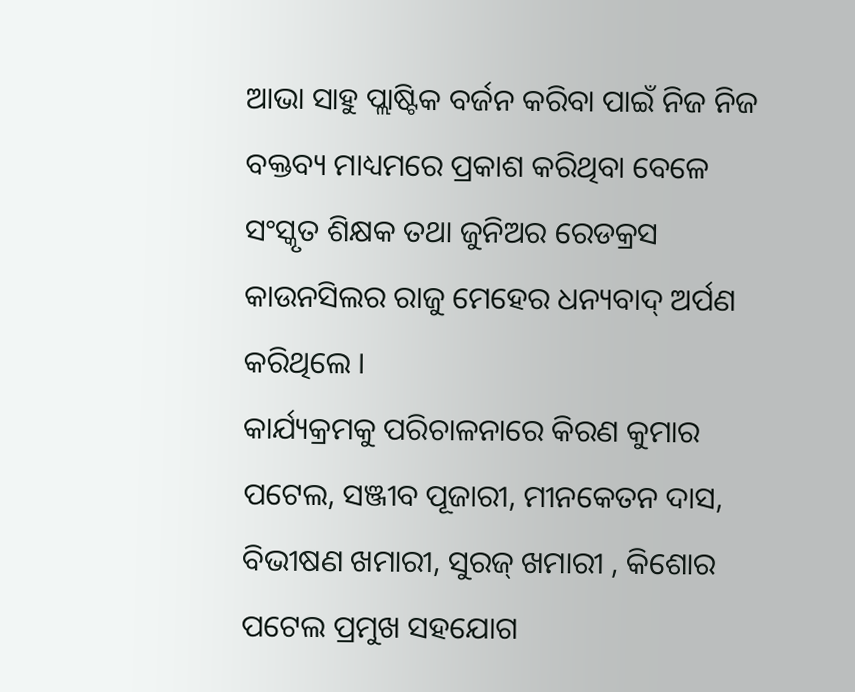ଆଭା ସାହୁ ପ୍ଲାଷ୍ଟିକ ବର୍ଜନ କରିବା ପାଇଁ ନିଜ ନିଜ ବକ୍ତବ୍ୟ ମାଧ୍ୟମରେ ପ୍ରକାଶ କରିଥିବା ବେଳେ ସଂସ୍କୃତ ଶିକ୍ଷକ ତଥା ଜୁନିଅର ରେଡକ୍ରସ କାଉନସିଲର ରାଜୁ ମେହେର ଧନ୍ୟବାଦ୍ ଅର୍ପଣ କରିଥିଲେ ।
କାର୍ଯ୍ୟକ୍ରମକୁ ପରିଚାଳନାରେ କିରଣ କୁମାର ପଟେଲ, ସଞ୍ଜୀବ ପୂଜାରୀ, ମୀନକେତନ ଦାସ, ବିଭୀଷଣ ଖମାରୀ, ସୁରଜ୍ ଖମାରୀ , କିଶୋର ପଟେଲ ପ୍ରମୁଖ ସହଯୋଗ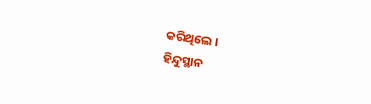କରିଥିଲେ ।
ହିନ୍ଦୁସ୍ଥାନ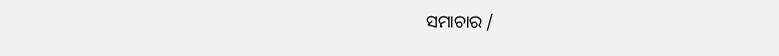ସମାଚାର /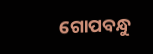ଗୋପବନ୍ଧୁ